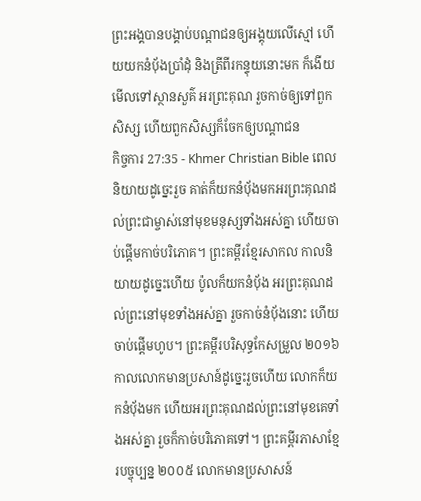ព្រះអង្គបានបង្គាប់បណ្ដាជនឲ្យអង្គុយលើស្មៅ ហើយយកនំប៉័ងប្រាំដុំ និងត្រីពីរកន្ទុយនោះមក ក៏ងើយមើលទៅស្ថានសួគ៌ អរព្រះគុណ រួចកាច់ឲ្យទៅពួកសិស្ស ហើយពួកសិស្សក៏ចែកឲ្យបណ្ដាជន
កិច្ចការ 27:35 - Khmer Christian Bible ពេលនិយាយដូច្នេះរួច គាត់ក៏យកនំប៉័ងមកអរព្រះគុណដល់ព្រះជាម្ចាស់នៅមុខមនុស្សទាំងអស់គ្នា ហើយចាប់ផ្ដើមកាច់បរិភោគ។ ព្រះគម្ពីរខ្មែរសាកល កាលនិយាយដូច្នេះហើយ ប៉ូលក៏យកនំប៉័ង អរព្រះគុណដល់ព្រះនៅមុខទាំងអស់គ្នា រួចកាច់នំប៉័ងនោះ ហើយចាប់ផ្ដើមហូប។ ព្រះគម្ពីរបរិសុទ្ធកែសម្រួល ២០១៦ កាលលោកមានប្រសាន៍ដូច្នេះរួចហើយ លោកក៏យកនំបុ័ងមក ហើយអរព្រះគុណដល់ព្រះនៅមុខគេទាំងអស់គ្នា រួចក៏កាច់បរិភោគទៅ។ ព្រះគម្ពីរភាសាខ្មែរបច្ចុប្បន្ន ២០០៥ លោកមានប្រសាសន៍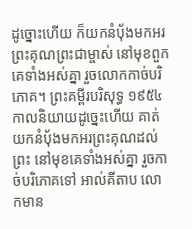ដូច្នោះហើយ ក៏យកនំប៉័ងមកអរព្រះគុណព្រះជាម្ចាស់ នៅមុខពួកគេទាំងអស់គ្នា រួចលោកកាច់បរិភោគ។ ព្រះគម្ពីរបរិសុទ្ធ ១៩៥៤ កាលនិយាយដូច្នេះហើយ គាត់យកនំបុ័ងមកអរព្រះគុណដល់ព្រះ នៅមុខគេទាំងអស់គ្នា រួចកាច់បរិភោគទៅ អាល់គីតាប លោកមាន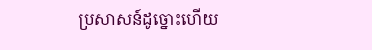ប្រសាសន៍ដូច្នោះហើយ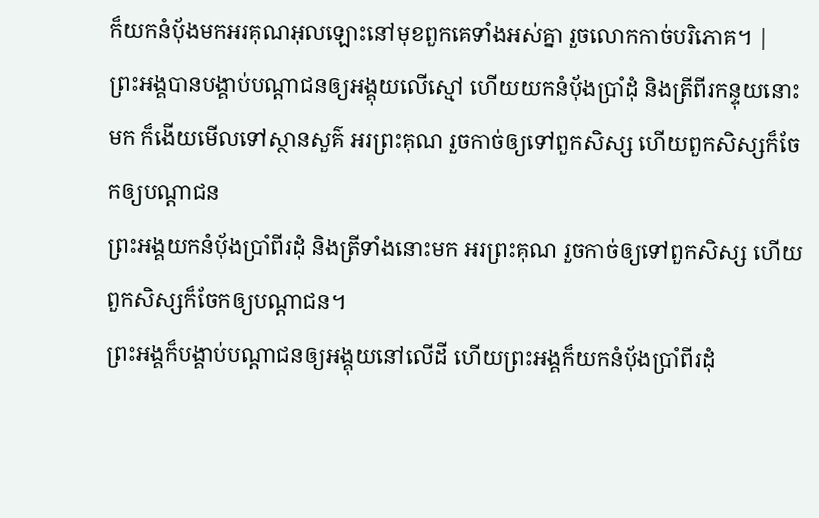ក៏យកនំបុ័ងមកអរគុណអុលឡោះនៅមុខពួកគេទាំងអស់គ្នា រួចលោកកាច់បរិភោគ។ |
ព្រះអង្គបានបង្គាប់បណ្ដាជនឲ្យអង្គុយលើស្មៅ ហើយយកនំប៉័ងប្រាំដុំ និងត្រីពីរកន្ទុយនោះមក ក៏ងើយមើលទៅស្ថានសួគ៌ អរព្រះគុណ រួចកាច់ឲ្យទៅពួកសិស្ស ហើយពួកសិស្សក៏ចែកឲ្យបណ្ដាជន
ព្រះអង្គយកនំប៉័ងប្រាំពីរដុំ និងត្រីទាំងនោះមក អរព្រះគុណ រួចកាច់ឲ្យទៅពួកសិស្ស ហើយពួកសិស្សក៏ចែកឲ្យបណ្ដាជន។
ព្រះអង្គក៏បង្គាប់បណ្ដាជនឲ្យអង្គុយនៅលើដី ហើយព្រះអង្គក៏យកនំប៉័ងប្រាំពីរដុំ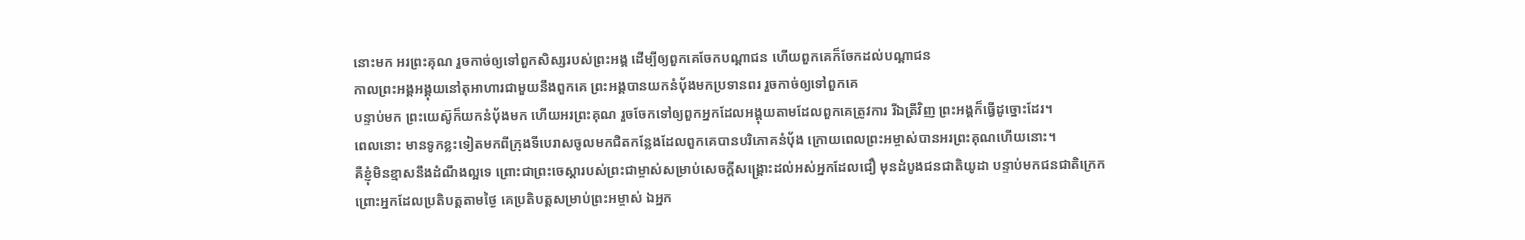នោះមក អរព្រះគុណ រួចកាច់ឲ្យទៅពួកសិស្សរបស់ព្រះអង្គ ដើម្បីឲ្យពួកគេចែកបណ្ដាជន ហើយពួកគេក៏ចែកដល់បណ្ដាជន
កាលព្រះអង្គអង្គុយនៅតុអាហារជាមួយនឹងពួកគេ ព្រះអង្គបានយកនំប៉័ងមកប្រទានពរ រួចកាច់ឲ្យទៅពួកគេ
បន្ទាប់មក ព្រះយេស៊ូក៏យកនំប៉័ងមក ហើយអរព្រះគុណ រួចចែកទៅឲ្យពួកអ្នកដែលអង្គុយតាមដែលពួកគេត្រូវការ រីឯត្រីវិញ ព្រះអង្គក៏ធ្វើដូច្នោះដែរ។
ពេលនោះ មានទូកខ្លះទៀតមកពីក្រុងទីបេរាសចូលមកជិតកន្លែងដែលពួកគេបានបរិភោគនំប៉័ង ក្រោយពេលព្រះអម្ចាស់បានអរព្រះគុណហើយនោះ។
គឺខ្ញុំមិនខ្មាសនឹងដំណឹងល្អទេ ព្រោះជាព្រះចេស្ដារបស់ព្រះជាម្ចាស់សម្រាប់សេចក្ដីសង្គ្រោះដល់អស់អ្នកដែលជឿ មុនដំបូងជនជាតិយូដា បន្ទាប់មកជនជាតិក្រេក
ព្រោះអ្នកដែលប្រតិបត្ដតាមថ្ងៃ គេប្រតិបត្ដសម្រាប់ព្រះអម្ចាស់ ឯអ្នក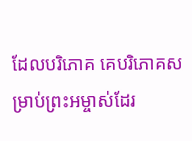ដែលបរិភោគ គេបរិភោគសម្រាប់ព្រះអម្ចាស់ដែរ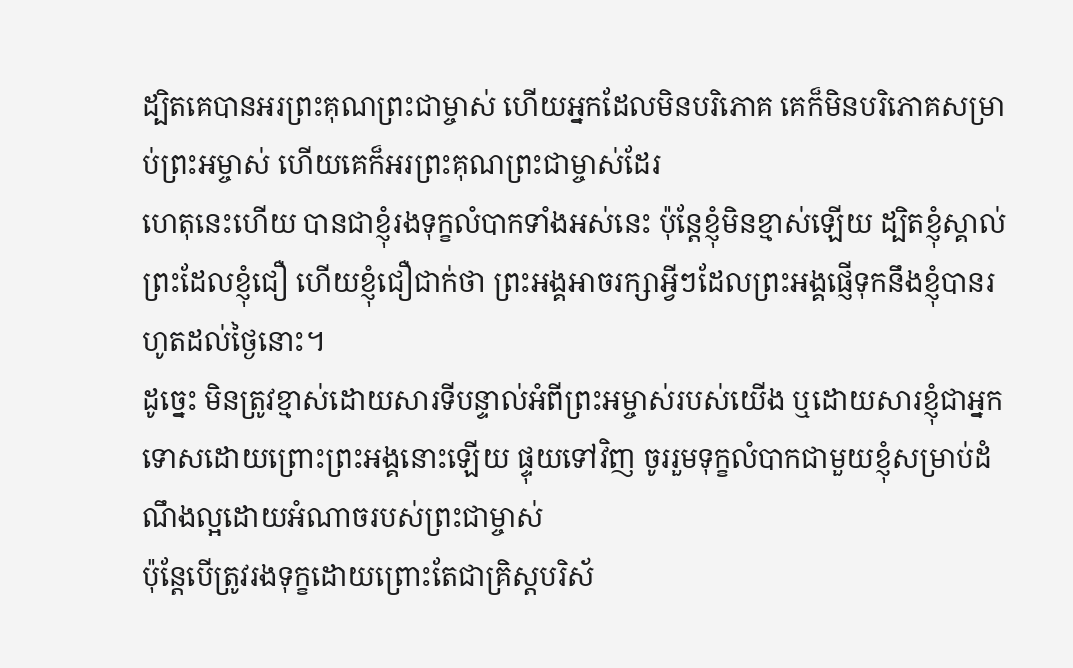ដ្បិតគេបានអរព្រះគុណព្រះជាម្ចាស់ ហើយអ្នកដែលមិនបរិភោគ គេក៏មិនបរិភោគសម្រាប់ព្រះអម្ចាស់ ហើយគេក៏អរព្រះគុណព្រះជាម្ចាស់ដែរ
ហេតុនេះហើយ បានជាខ្ញុំរងទុក្ខលំបាកទាំងអស់នេះ ប៉ុន្ដែខ្ញុំមិនខ្មាស់ឡើយ ដ្បិតខ្ញុំស្គាល់ព្រះដែលខ្ញុំជឿ ហើយខ្ញុំជឿជាក់ថា ព្រះអង្គអាចរក្សាអ្វីៗដែលព្រះអង្គផ្ញើទុកនឹងខ្ញុំបានរហូតដល់ថ្ងៃនោះ។
ដូច្នេះ មិនត្រូវខ្មាស់ដោយសារទីបន្ទាល់អំពីព្រះអម្ចាស់របស់យើង ឬដោយសារខ្ញុំជាអ្នកទោសដោយព្រោះព្រះអង្គនោះឡើយ ផ្ទុយទៅវិញ ចូររួមទុក្ខលំបាកជាមួយខ្ញុំសម្រាប់ដំណឹងល្អដោយអំណាចរបស់ព្រះជាម្ចាស់
ប៉ុន្ដែបើត្រូវរងទុក្ខដោយព្រោះតែជាគ្រិស្ដបរិស័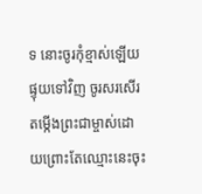ទ នោះចូរកុំខ្មាស់ឡើយ ផ្ទុយទៅវិញ ចូរសរសើរតម្កើងព្រះជាម្ចាស់ដោយព្រោះតែឈ្មោះនេះចុះ